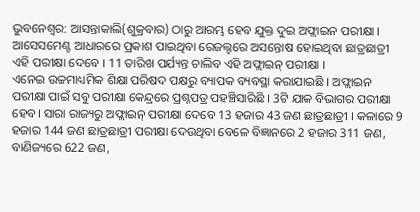ଭୁବନେଶ୍ବର: ଆସନ୍ତାକାଲି(ଶୁକ୍ରବାର) ଠାରୁ ଆରମ୍ଭ ହେବ ଯୁକ୍ତ ଦୁଇ ଅଫ୍ଲାଇନ ପରୀକ୍ଷା । ଆସେସମେଣ୍ଟ ଆଧାରରେ ପ୍ରକାଶ ପାଇଥିବା ରେଜଲ୍ଟରେ ଅସନ୍ତୋଷ ହୋଇଥିବା ଛାତ୍ରଛାତ୍ରୀ ଏହି ପରୀକ୍ଷା ଦେବେ । 11 ତାରିଖ ପର୍ଯ୍ୟନ୍ତ ଚାଲିବ ଏହି ଅଫ୍ଲାଇନ୍ ପରୀକ୍ଷା ।
ଏନେଇ ଉଚ୍ଚମାଧ୍ୟମିକ ଶିକ୍ଷା ପରିଷଦ ପକ୍ଷରୁ ବ୍ୟାପକ ବ୍ୟବସ୍ଥା କରାଯାଇଛି । ଅଫ୍ଲାଇନ ପରୀକ୍ଷା ପାଇଁ ସବୁ ପରୀକ୍ଷା କେନ୍ଦ୍ରରେ ପ୍ରଶ୍ନପତ୍ର ପହଞ୍ଚିସାରିଛି । 3ଟି ଯାକ ବିଭାଗର ପରୀକ୍ଷା ହେବ। ସାରା ରାଜ୍ୟରୁ ଅଫ୍ଲାଇନ୍ ପରୀକ୍ଷା ଦେବେ 13 ହଜାର 43 ଜଣ ଛାତ୍ରଛାତ୍ରୀ । କଳାରେ 9 ହଜାର 144 ଜଣ ଛାତ୍ରଛାତ୍ରୀ ପରୀକ୍ଷା ଦେଉଥିବା ବେଳେ ବିଜ୍ଞାନରେ 2 ହଜାର 311 ଜଣ, ବାଣିଜ୍ୟରେ 622 ଜଣ,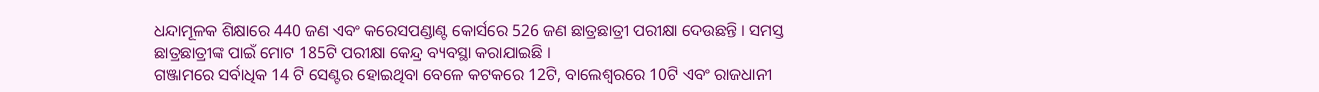ଧନ୍ଦାମୂଳକ ଶିକ୍ଷାରେ 440 ଜଣ ଏବଂ କରେସପଣ୍ଡାଣ୍ଟ କୋର୍ସରେ 526 ଜଣ ଛାତ୍ରଛାତ୍ରୀ ପରୀକ୍ଷା ଦେଉଛନ୍ତି । ସମସ୍ତ ଛାତ୍ରଛାତ୍ରୀଙ୍କ ପାଇଁ ମୋଟ 185ଟି ପରୀକ୍ଷା କେନ୍ଦ୍ର ବ୍ୟବସ୍ଥା କରାଯାଇଛି ।
ଗଞ୍ଜାମରେ ସର୍ବାଧିକ 14 ଟି ସେଣ୍ଟର ହୋଇଥିବା ବେଳେ କଟକରେ 12ଟି, ବାଲେଶ୍ବରରେ 10ଟି ଏବଂ ରାଜଧାନୀ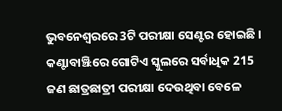ଭୁବନେଶ୍ବରରେ 3ଟି ପରୀକ୍ଷା ସେଣ୍ଟର ହୋଇଛି । କଣ୍ଟାବାଞ୍ଝିରେ ଗୋଟିଏ ସ୍କୁଲରେ ସର୍ବାଧିକ 215 ଜଣ ଛାତ୍ରଛାତ୍ରୀ ପରୀକ୍ଷା ଦେଉଥିବା ବେଳେ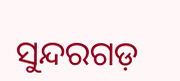ସୁନ୍ଦରଗଡ଼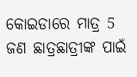କୋଇଡାରେ ମାତ୍ର 5 ଜଣ ଛାତ୍ରଛାତ୍ରୀଙ୍କ ପାଇଁ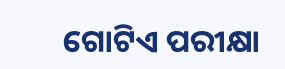ଗୋଟିଏ ପରୀକ୍ଷା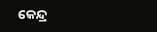କେନ୍ଦ୍ର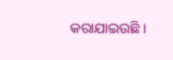କରାଯାଇଉଛି ।